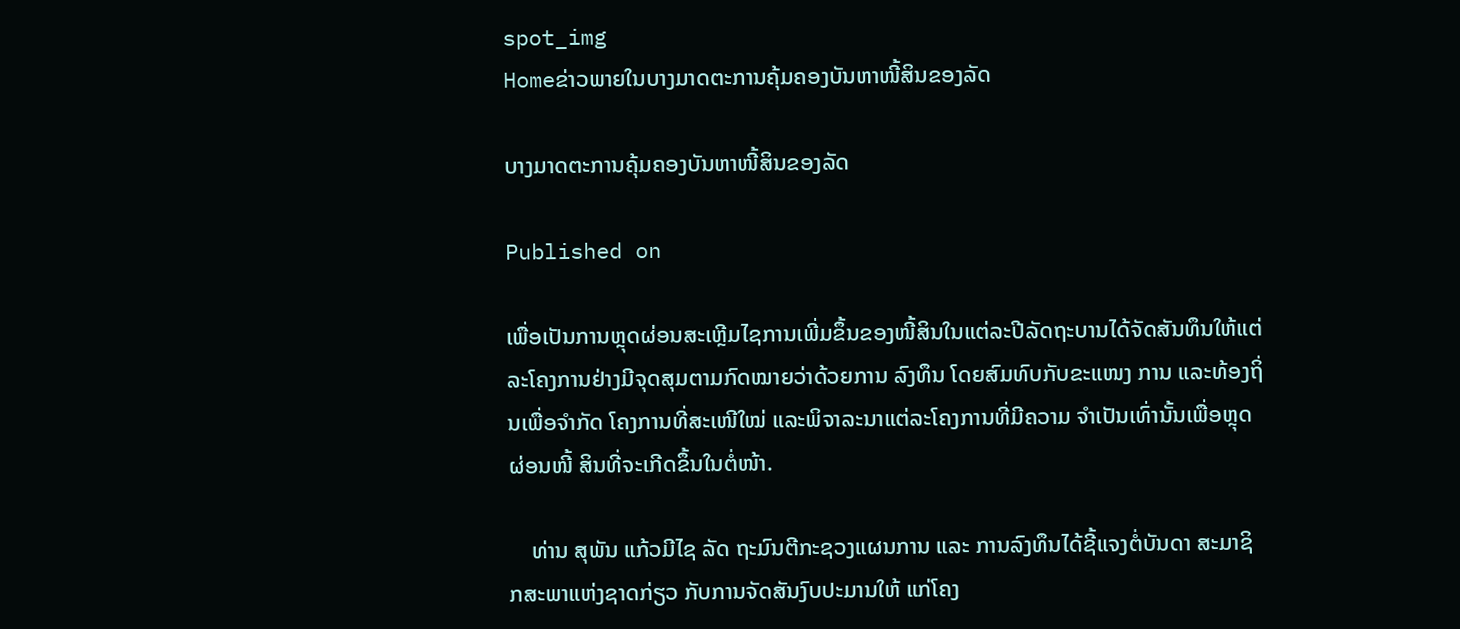spot_img
Homeຂ່າວພາຍໃນບາງມາດຕະການຄຸ້ມຄອງບັນຫາໜີ້ສິນຂອງລັດ

ບາງມາດຕະການຄຸ້ມຄອງບັນຫາໜີ້ສິນຂອງລັດ

Published on

ເພື່ອເປັນການຫຼຸດຜ່ອນສະເຫຼີມໄຊການເພີ່ມຂຶ້ນຂອງໜີ້ສິນໃນແຕ່ລະປີລັດຖະບານໄດ້ຈັດສັນທຶນໃຫ້ແຕ່ລະໂຄງການຢ່າງມີຈຸດສຸມຕາມກົດໝາຍວ່າດ້ວຍການ ລົງທຶນ ໂດຍສົມທົບກັບຂະແໜງ ການ ແລະທ້ອງຖິ່ນເພື່ອຈຳກັດ ໂຄງການທີ່ສະເໜີໃໝ່ ແລະພິຈາລະນາແຕ່ລະໂຄງການທີ່ມີຄວາມ ຈຳເປັນເທົ່ານັ້ນເພື່ອຫຼຸດຜ່ອນໜີ້ ສິນທີ່ຈະເກີດຂຶ້ນໃນຕໍ່ໜ້າ.

    ທ່ານ ສຸພັນ ແກ້ວມີໄຊ ລັດ ຖະມົນຕີກະຊວງແຜນການ ແລະ ການລົງທຶນໄດ້ຊີ້ແຈງຕໍ່ບັນດາ ສະມາຊິກສະພາແຫ່ງຊາດກ່ຽວ ກັບການຈັດສັນງົບປະມານໃຫ້ ແກ່ໂຄງ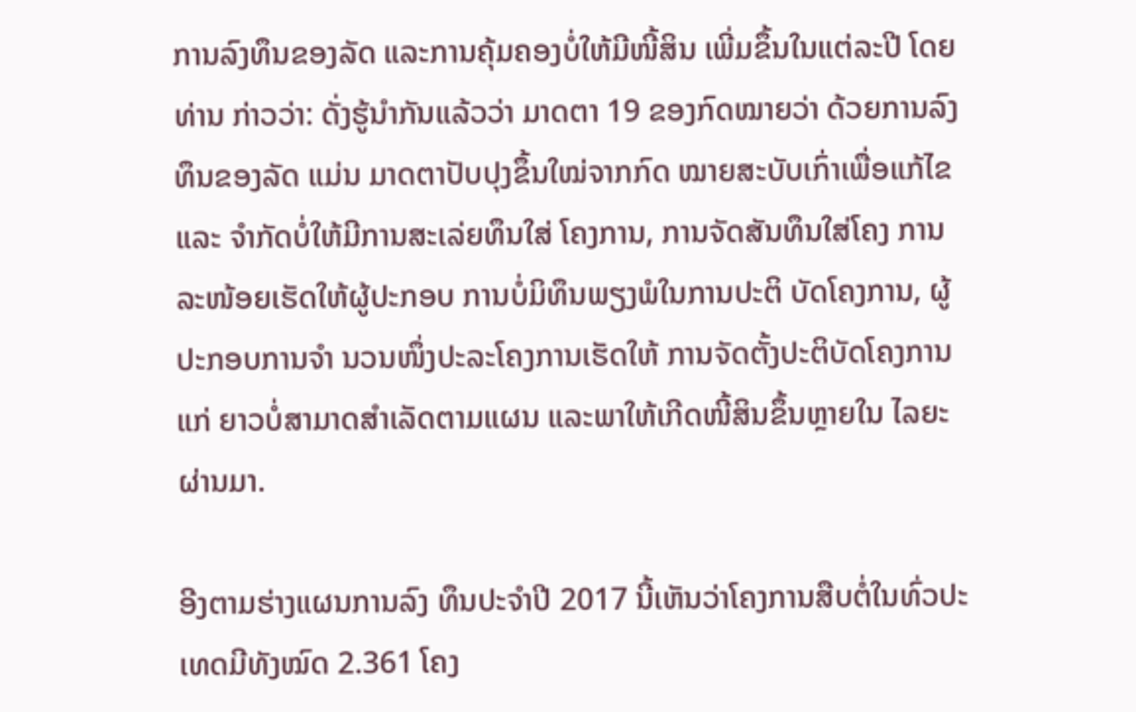ການລົງທຶນຂອງລັດ ແລະການຄຸ້ມຄອງບໍ່ໃຫ້ມີໜີ້ສິນ ເພີ່ມຂຶ້ນໃນແຕ່ລະປີ ໂດຍທ່ານ ກ່າວວ່າ: ດັ່ງຮູ້ນຳກັນແລ້ວວ່າ ມາດຕາ 19 ຂອງກົດໝາຍວ່າ ດ້ວຍການລົງທຶນຂອງລັດ ແມ່ນ ມາດຕາປັບປຸງຂຶ້ນໃໝ່ຈາກກົດ ໝາຍສະບັບເກົ່າເພື່ອແກ້ໄຂ ແລະ ຈຳກັດບໍ່ໃຫ້ມີການສະເລ່ຍທຶນໃສ່ ໂຄງການ, ການຈັດສັນທຶນໃສ່ໂຄງ ການລະໜ້ອຍເຮັດໃຫ້ຜູ້ປະກອບ ການບໍ່ມິທຶນພຽງພໍໃນການປະຕິ ບັດໂຄງການ, ຜູ້ປະກອບການຈຳ ນວນໜຶ່ງປະລະໂຄງການເຮັດໃຫ້ ການຈັດຕັ້ງປະຕິບັດໂຄງການແກ່ ຍາວບໍ່ສາມາດສຳເລັດຕາມແຜນ ແລະພາໃຫ້ເກີດໜີ້ສິນຂຶ້ນຫຼາຍໃນ ໄລຍະຜ່ານມາ.

ອີງຕາມຮ່າງແຜນການລົງ ທຶນປະຈຳປີ 2017 ນີ້ເຫັນວ່າໂຄງການສືບຕໍ່ໃນທົ່ວປະເທດມີທັງໝົດ 2.361 ໂຄງ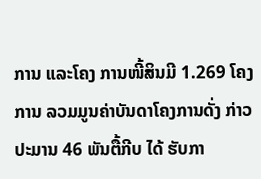ການ ແລະໂຄງ ການໜີ້ສິນມີ 1.269 ໂຄງການ ລວມມູນຄ່າບັນດາໂຄງການດັ່ງ ກ່າວປະມານ 46 ພັນຕື້ກີບ ໄດ້ ຮັບກາ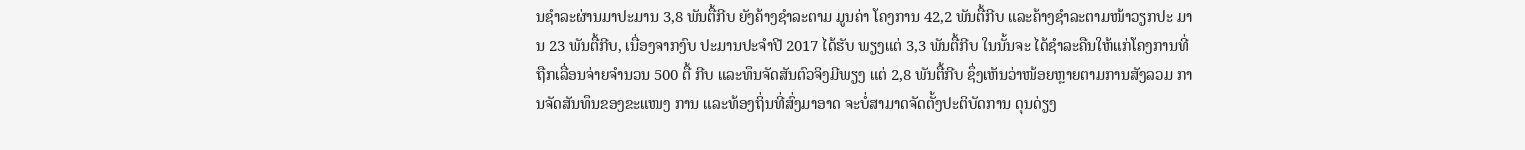ນຊຳລະຜ່ານມາປະມານ 3,8 ພັນຕື້ກີບ ຍັງຄ້າງຊຳລະຕາມ ມູນຄ່າ ໂຄງການ 42,2 ພັນຕື້ກີບ ແລະຄ້າງຊຳລະຕາມໜ້າວຽກປະ ມານ 23 ພັນຕື້ກີບ, ເນື່ອງຈາກງົບ ປະມານປະຈຳປີ 2017 ໄດ້ຮັບ ພຽງແຕ່ 3,3 ພັນຕື້ກີບ ໃນນັ້ນຈະ ໄດ້ຊຳລະຄືນໃຫ້ແກ່ໂຄງການທີ່ ຖືກເລື່ອນຈ່າຍຈຳນວນ 500 ຕື້ ກີບ ແລະທຶນຈັດສັນຕົວຈິງມີພຽງ ແຕ່ 2,8 ພັນຕື້ກີບ ຊຶ່ງເຫັນວ່າໜ້ອຍຫຼາຍຕາມການສັງລວມ ການຈັດສັນທຶນຂອງຂະແໜງ ການ ແລະທ້ອງຖິ່ນທີ່ສົ່ງມາອາດ ຈະບໍ່ສາມາດຈັດຕັ້ງປະຕິບັດການ ດຸນດ່ຽງ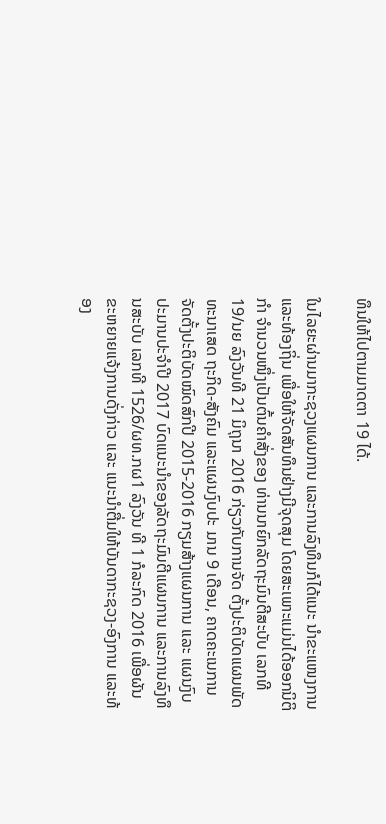ທຶນໃຫ້ໄປຕາມມາດຕາ 19 ໄດ້.

ໃນໄລຍະຜ່ານມາກະຊວງແຜນການ ແລະການລົງທຶນກໍໄດ້ແນະ ນຳຂະແໜງການ ແລະທ້ອງຖິ່ນ ເພື່ອໃຫ້ຈັດສັນທຶນຢ່າງມີຈຸດສຸມ ໂດຍສະເພາະແມ່ນໄດ້ອອກນິຕິກຳ ຈຳນວນໜຶ່ງເປັນຕົ້ນຄຳສັ່ງຂອງ ທ່ານນາຍົກລັດຖະມົນຕີສະບັບ ເລກທີ 19/ນຍ ລົງວັນທີ 21 ມິຖຸນາ 2016 ກ່ຽວກັບການຈັດ ຕັ້ງປະຕິບັດແຜນພັດທະນາເສດ ຖະກິດ-ສັງຄົມ ແລະແຜນງົບປະ ມານ 9 ເດືອນ, ຄາດຄະເນການ ຈັດຕັ້ງປະຕິບັດໝົດສົກປີ 2015-2016 ກຽມສ້າງແຜນການ ແລະ ແຜນງົບປະມານປະຈຳປີ 2017 ບົດແນະນຳຂອງລັດຖະມົນຕີແຜນການ ແລະການລົງທຶນສະບັບ ເລກທີ 1526/ຜທ.ກຜ1 ລົງວັນ ທີ 1 ກໍລະກົດ 2016 ເພື່ອຜັນ ຂະຫຍາຍແຈ້ງການດັ່ງກ່າວ ແລະ ແນະນຳຕື່ມໃຫ້ບັນດາກະຊວງ-ອົງການ ແລະທ້ອງ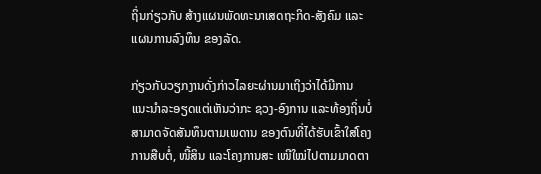ຖິ່ນກ່ຽວກັບ ສ້າງແຜນພັດທະນາເສດຖະກິດ-ສັງຄົມ ແລະແຜນການລົງທຶນ ຂອງລັດ.

ກ່ຽວກັບວຽກງານດັ່ງກ່າວໄລຍະຜ່ານມາເຖິງວ່າໄດ້ມີການ ແນະນຳລະອຽດແຕ່ເຫັນວ່າກະ ຊວງ-ອົງການ ແລະທ້ອງຖິ່ນບໍ່ ສາມາດຈັດສັນທຶນຕາມເພດານ ຂອງຕົນທີ່ໄດ້ຮັບເຂົ້າໃສ່ໂຄງການສືບຕໍ່, ໜີ້ສິນ ແລະໂຄງການສະ ເໜີໃໝ່ໄປຕາມມາດຕາ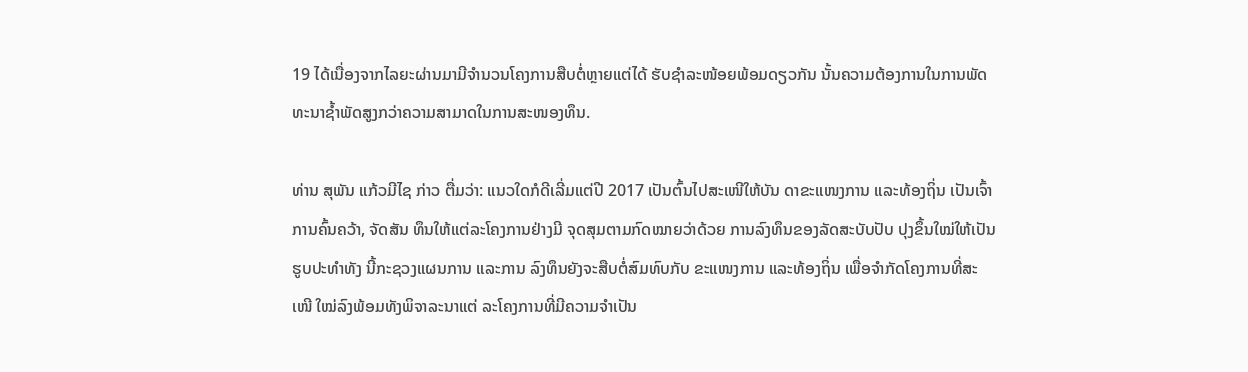19 ໄດ້ເນື່ອງຈາກໄລຍະຜ່ານມາມີຈຳນວນໂຄງການສືບຕໍ່ຫຼາຍແຕ່ໄດ້ ຮັບຊຳລະໜ້ອຍພ້ອມດຽວກັນ ນັ້ນຄວາມຕ້ອງການໃນການພັດ ທະນາຊ້ຳພັດສູງກວ່າຄວາມສາມາດໃນການສະໜອງທຶນ.

ທ່ານ ສຸພັນ ແກ້ວມີໄຊ ກ່າວ ຕື່ມວ່າ: ແນວໃດກໍດີເລີ່ມແຕ່ປີ 2017 ເປັນຕົ້ນໄປສະເໜີໃຫ້ບັນ ດາຂະແໜງການ ແລະທ້ອງຖິ່ນ ເປັນເຈົ້າການຄົ້ນຄວ້າ, ຈັດສັນ ທຶນໃຫ້ແຕ່ລະໂຄງການຢ່າງມີ ຈຸດສຸມຕາມກົດໝາຍວ່າດ້ວຍ ການລົງທຶນຂອງລັດສະບັບປັບ ປຸງຂຶ້ນໃໝ່ໃຫ້ເປັນຮູບປະທຳທັງ ນີ້ກະຊວງແຜນການ ແລະການ ລົງທຶນຍັງຈະສືບຕໍ່ສົມທົບກັບ ຂະແໜງການ ແລະທ້ອງຖິ່ນ ເພື່ອຈຳກັດໂຄງການທີ່ສະເໜີ ໃໝ່ລົງພ້ອມທັງພິຈາລະນາແຕ່ ລະໂຄງການທີ່ມີຄວາມຈຳເປັນ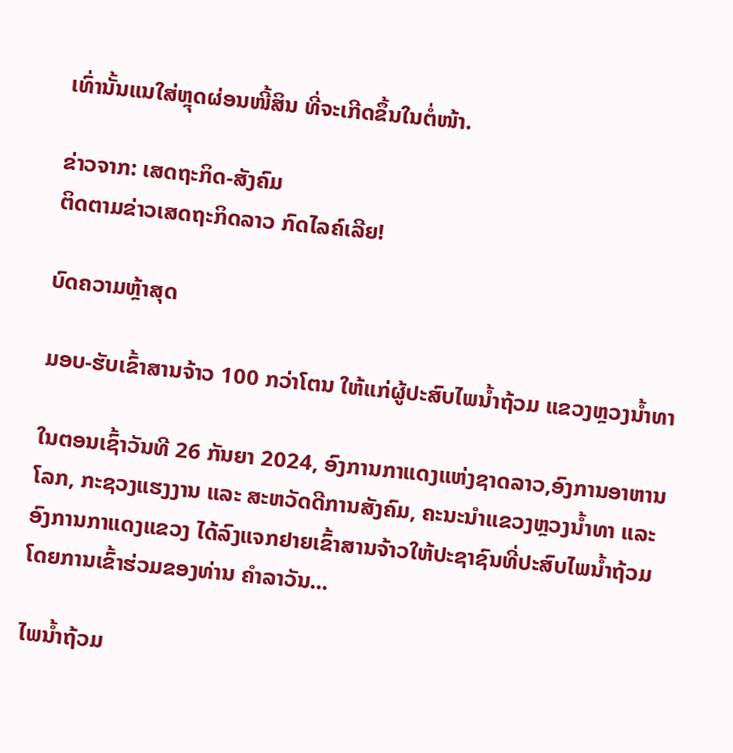ເທົ່ານັ້ນແນໃສ່ຫຼຸດຜ່ອນໜີ້ສິນ ທີ່ຈະເກີດຂຶ້ນໃນຕໍ່ໜ້າ.

ຂ່າວຈາກ: ເສດຖະກິດ-ສັງຄົມ
ຕິດຕາມຂ່າວເສດຖະກິດລາວ ກົດໄລຄ໌ເລີຍ!

ບົດຄວາມຫຼ້າສຸດ

ມອບ-ຮັບເຂົ້າສານຈ້າວ 100 ກວ່າໂຕນ ໃຫ້ແກ່ຜູ້ປະສົບໄພນໍ້າຖ້ວມ ແຂວງຫຼວງນໍ້າທາ

ໃນຕອນເຊົ້າວັນທີ 26 ກັນຍາ 2024, ອົງການກາແດງແຫ່ງຊາດລາວ,ອົງການອາຫານໂລກ, ກະຊວງແຮງງານ ແລະ ສະຫວັດດີການສັງຄົມ, ຄະນະນຳແຂວງຫຼວງນໍ້າທາ ແລະ ອົງການກາແດງແຂວງ ໄດ້ລົງແຈກຢາຍເຂົ້າສານຈ້າວໃຫ້ປະຊາຊົນທີ່ປະສົບໄພນໍ້າຖ້ວມ ໂດຍການເຂົ້າຮ່ວມຂອງທ່ານ ຄຳລາວັນ...

ໄພນໍ້າຖ້ວມ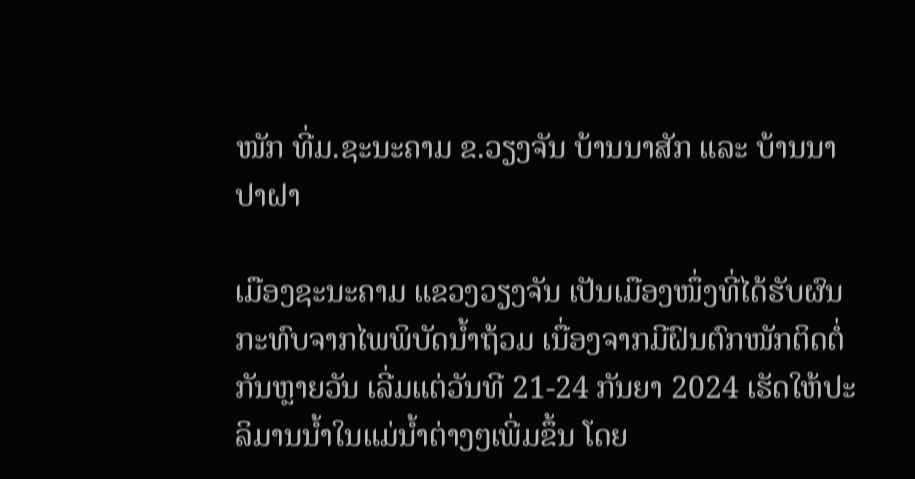ໜັກ ທີ່ມ.ຊະນະຄາມ ຂ.ວຽງຈັນ ບ້ານນາສັກ ແລະ ບ້ານນາປາຝາ

ເມືອງຊະນະຄາມ ແຂວງວຽງຈັນ ເປັນເມືອງໜຶ່ງທີ່ໄດ້ຮັບຜົນກະທົບຈາກໄພພິບັດນ້ຳຖ້ວມ ເນື່ອງຈາກມີຝົນຕົກໜັກຕິດຕໍ່ກັນຫຼາຍວັນ ເລີ່ມແຕ່ວັນທີ 21-24 ກັນຍາ 2024 ເຮັດໃຫ້ປະລິມານນ້ຳໃນແມ່ນ້ຳຕ່າງໆເພີ່ມຂຶ້ນ ໂດຍ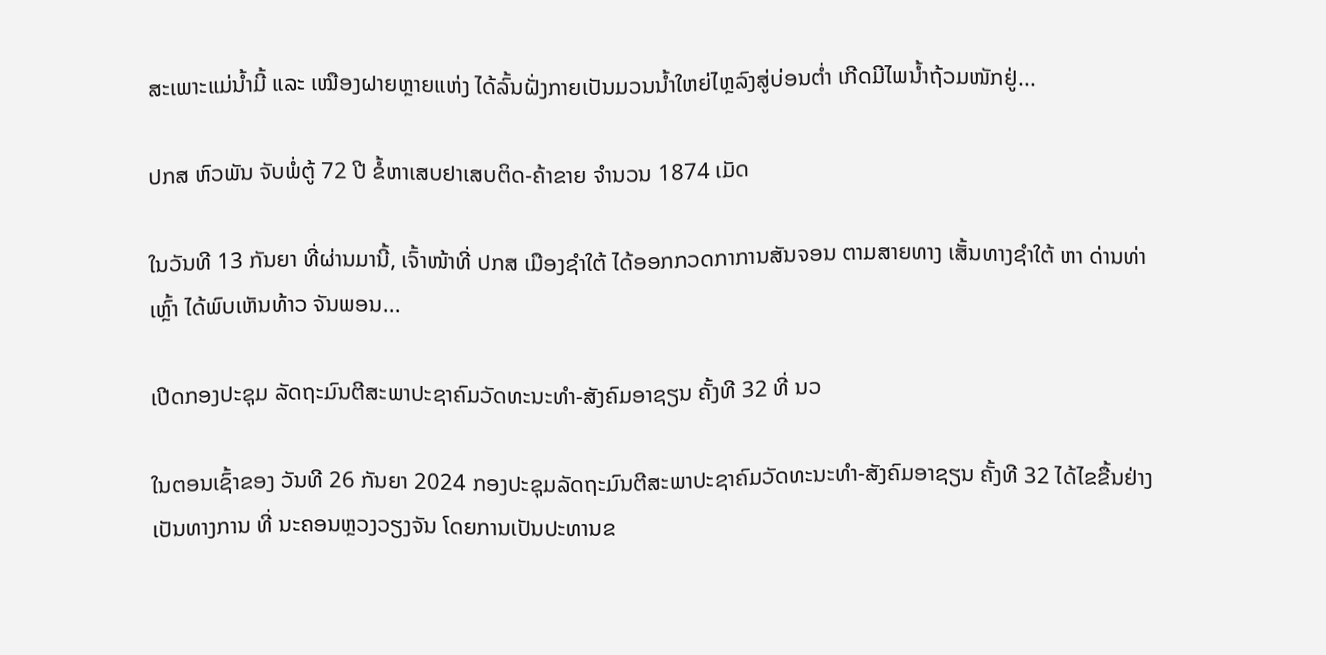ສະເພາະແມ່ນ້ຳມີ້ ແລະ ເໝືອງຝາຍຫຼາຍແຫ່ງ ໄດ້ລົ້ນຝັ່ງກາຍເປັນມວນນ້ຳໃຫຍ່ໄຫຼລົງສູ່ບ່ອນຕ່ຳ ເກີດມີໄພນ້ຳຖ້ວມໜັກຢູ່...

ປກສ ຫົວພັນ ຈັບພໍ່ຕູ້ 72 ປີ ຂໍ້ຫາເສບຢາເສບຕິດ-ຄ້າຂາຍ ຈຳນວນ 1874 ເມັດ

ໃນວັນທີ 13 ກັນຍາ ທີ່ຜ່ານມານີ້, ເຈົ້າໜ້າທີ່ ປກສ ເມືອງຊຳໃຕ້ ໄດ້ອອກກວດກາການສັນຈອນ ຕາມສາຍທາງ ເສັ້ນທາງຊຳໃຕ້ ຫາ ດ່ານທ່າເຫຼົ້າ ໄດ້ພົບເຫັນທ້າວ ຈັນພອນ...

ເປີດກອງປະຊຸມ ລັດຖະມົນຕີສະພາປະຊາຄົມວັດທະນະທຳ-ສັງຄົມອາຊຽນ ຄັ້ງທີ 32 ທີ່ ນວ

ໃນຕອນເຊົ້າຂອງ ວັນທີ 26 ກັນຍາ 2024 ກອງປະຊຸມລັດຖະມົນຕີສະພາປະຊາຄົມວັດທະນະທຳ-ສັງຄົມອາຊຽນ ຄັ້ງທີ 32 ໄດ້ໄຂຂື້ນຢ່າງເປັນທາງການ ທີ່ ນະຄອນຫຼວງວຽງຈັນ ໂດຍການເປັນປະທານຂ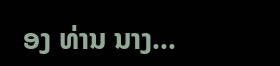ອງ ທ່ານ ນາງ...